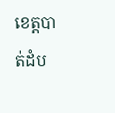ខេត្តបាត់ដំប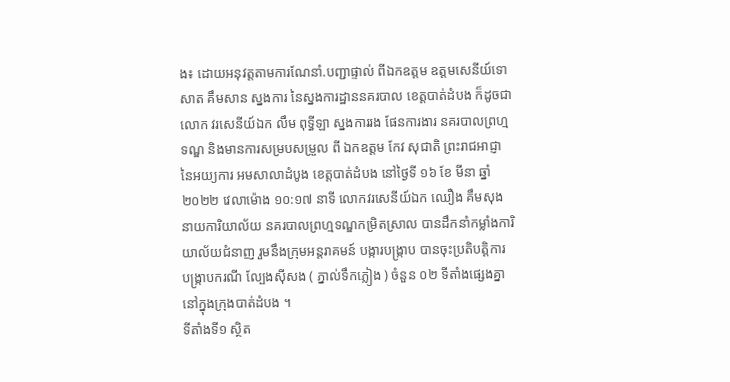ង៖ ដោយអនុវត្តតាមការណែនាំ.បញ្ជាផ្ទាល់ ពីឯកឧត្ដម ឧត្ដមសេនីយ៍ទោ សាត គឹមសាន ស្នងការ នៃស្នងការដ្ឋាននគរបាល ខេត្តបាត់ដំបង ក៏ដូចជាលោក វរសេនីយ៍ឯក លឹម ពុទ្ធីឡា ស្នងការរង ផែនការងារ នគរបាលព្រហ្មទណ្ឌ និងមានការសម្របសម្រួល ពី ឯកឧត្ដម កែវ សុជាតិ ព្រះរាជអាជ្ញា នៃអយ្យការ អមសាលាដំបូង ខេត្តបាត់ដំបង នៅថ្ងៃទី ១៦ ខែ មីនា ឆ្នាំ ២០២២ វេលាម៉ោង ១០:១៧ នាទី លោកវរសេនីយ៍ឯក ឈឿង គឹមសុងនាយការិយាល័យ នគរបាលព្រហ្មទណ្ឌកម្រិតស្រាល បានដឹកនាំកម្លាំងការិយាល័យជំនាញ រួមនឹងក្រុមអន្តរាគមន៍ បង្ការបង្ក្រាប បានចុះប្រតិបត្តិការ បង្ក្រាបករណី ល្បែងស៊ីសង ( ភ្នាល់ទឹកភ្លៀង ) ចំនួន ០២ ទីតាំងផ្សេងគ្នា នៅក្នុងក្រុងបាត់ដំបង ។
ទីតាំងទី១ ស្ថិត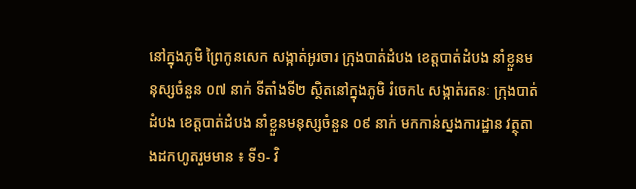នៅក្នុងភូមិ ព្រៃកូនសេក សង្កាត់អូរចារ ក្រុងបាត់ដំបង ខេត្តបាត់ដំបង នាំខ្លួនមនុស្សចំនួន ០៧ នាក់ ទីតាំងទី២ ស្ថិតនៅក្នុងភូមិ រំចេក៤ សង្កាត់រតនៈ ក្រុងបាត់ដំបង ខេត្តបាត់ដំបង នាំខ្លួនមនុស្សចំនួន ០៩ នាក់ មកកាន់ស្នងការដ្ឋាន វត្ថុតាងដកហូតរួមមាន ៖ ទី១- វិ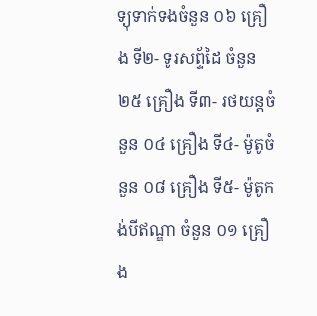ទ្យុទាក់ទងចំនួន ០៦ គ្រឿង ទី២- ទូរសព្ទ័ដៃ ចំនួន ២៥ គ្រឿង ទី៣- រថយន្តចំនួន ០៤ គ្រឿង ទី៤- ម៉ូតូចំនួន ០៨ គ្រឿង ទី៥- ម៉ូតូកង់បីឥណ្ឌា ចំនួន ០១ គ្រឿង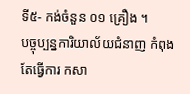ទី៥- កង់ចំនួន ០១ គ្រឿង ។
បច្ចុប្បន្នការិយាល័យជំនាញ កំពុងតែធ្វេីការ កសា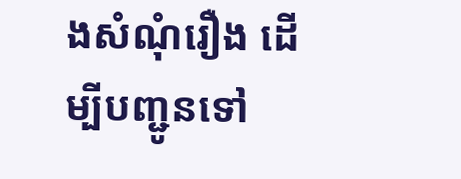ងសំណុំរឿង ដេីម្បីបញ្ជូនទៅ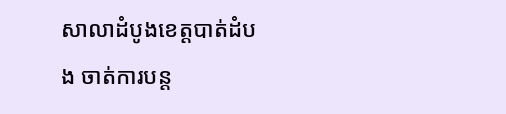សាលាដំបូងខេត្តបាត់ដំបង ចាត់ការបន្ត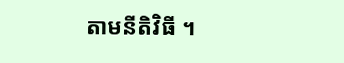តាមនីតិវិធី ។